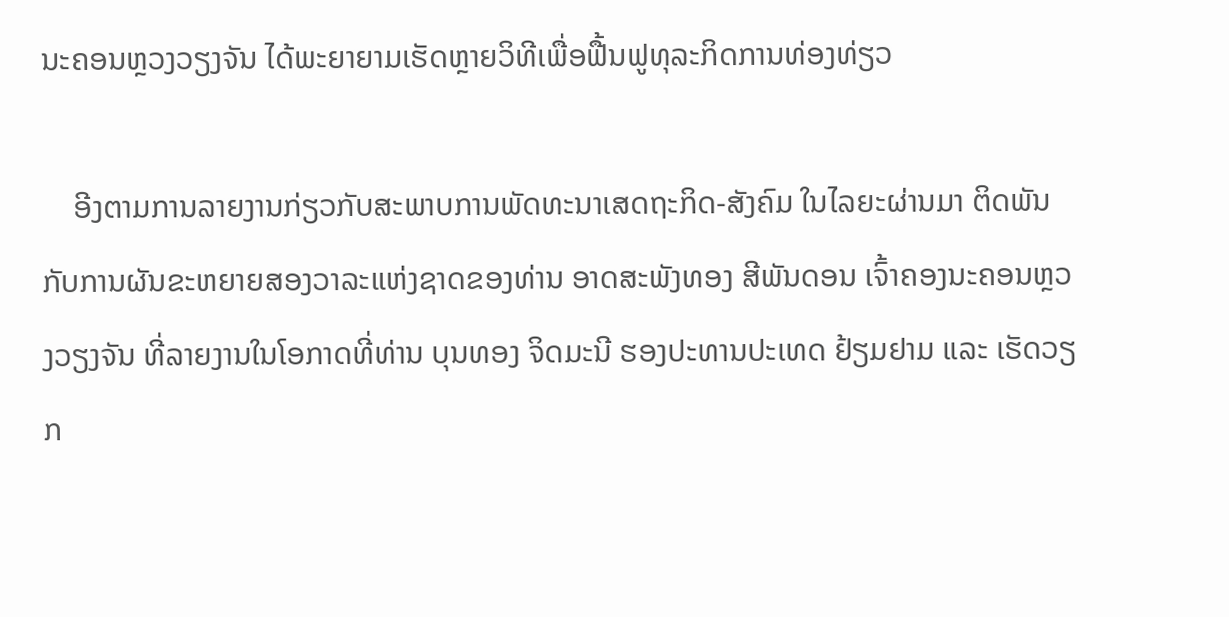ນະຄອນຫຼວງວຽງຈັນ ໄດ້ພະຍາຍາມເຮັດຫຼາຍວິທີເພື່ອຟື້ນຟູທຸລະກິດການທ່ອງທ່ຽວ

    ອີງຕາມການລາຍງານກ່ຽວກັບສະພາບການພັດທະນາເສດຖະກິດ-ສັງຄົມ ໃນໄລຍະຜ່ານມາ ຕິດພັນກັບການຜັນຂະຫຍາຍສອງວາລະແຫ່ງຊາດຂອງທ່ານ ອາດສະພັງທອງ ສີພັນດອນ ເຈົ້າຄອງນະຄອນຫຼວງວຽງຈັນ ທີ່ລາຍງານໃນໂອກາດທີ່ທ່ານ ບຸນທອງ ຈິດມະນີ ຮອງປະທານປະເທດ ຢ້ຽມຢາມ ແລະ ເຮັດວຽກ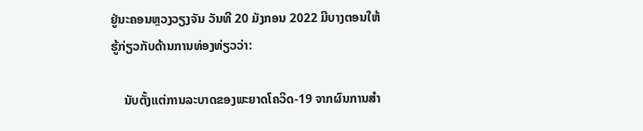ຢູ່ນະຄອນຫຼວງວຽງຈັນ ວັນທີ 20 ມັງກອນ 2022 ມີບາງຕອນໃຫ້ຮູ້ກ່ຽວກັບດ້ານການທ່ອງທ່ຽວວ່າ:

    ນັບຕັ້ງແຕ່ການລະບາດຂອງພະຍາດໂຄວິດ-19 ຈາກຜົນການສໍາ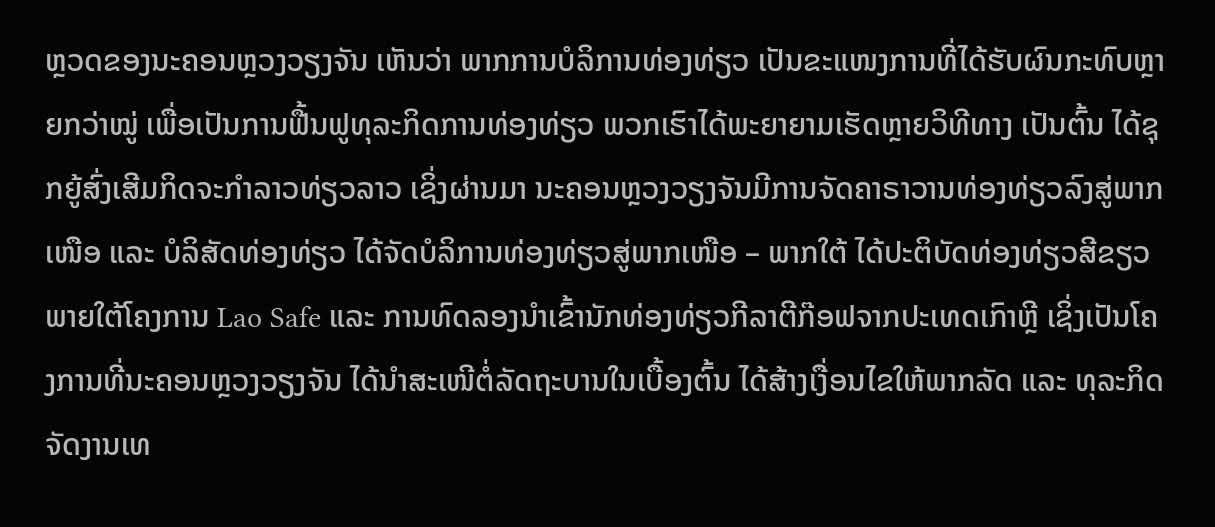ຫຼວດຂອງນະຄອນຫຼວງວຽງຈັນ ເຫັນວ່າ ພາກການບໍລິການທ່ອງທ່ຽວ ເປັນຂະແໜງການທີ່ໄດ້ຮັບຜົນກະທົບຫຼາຍກວ່າໝູ່ ເພື່ອເປັນການຟື້ນຟູທຸລະກິດການທ່ອງທ່ຽວ ພວກເຮົາໄດ້ພະຍາຍາມເຮັດຫຼາຍວິທີທາງ ເປັນຕົ້ນ ໄດ້ຊຸກຍູ້ສົ່ງເສີມກິດຈະກຳລາວທ່ຽວລາວ ເຊິ່ງຜ່ານມາ ນະຄອນຫຼວງວຽງຈັນມີການຈັດຄາຣາວານທ່ອງທ່ຽວລົງສູ່ພາກເໜືອ ແລະ ບໍລິສັດທ່ອງທ່ຽວ ໄດ້ຈັດບໍລິການທ່ອງທ່ຽວສູ່ພາກເໜືອ – ພາກໃຕ້ ໄດ້ປະຕິບັດທ່ອງທ່ຽວສີຂຽວ ພາຍໃຕ້ໂຄງການ Lao Safe ແລະ ການທົດລອງນຳເຂົ້ານັກທ່ອງທ່ຽວກີລາຕີກ໊ອຟຈາກປະເທດເກົາຫຼີ ເຊິ່ງເປັນໂຄງການທີ່ນະຄອນຫຼວງວຽງຈັນ ໄດ້ນຳສະເໜີຕໍ່ລັດຖະບານໃນເບື້ອງຕົ້ນ ໄດ້ສ້າງເງື່ອນໄຂໃຫ້ພາກລັດ ແລະ ທຸລະກິດ ຈັດງານເທ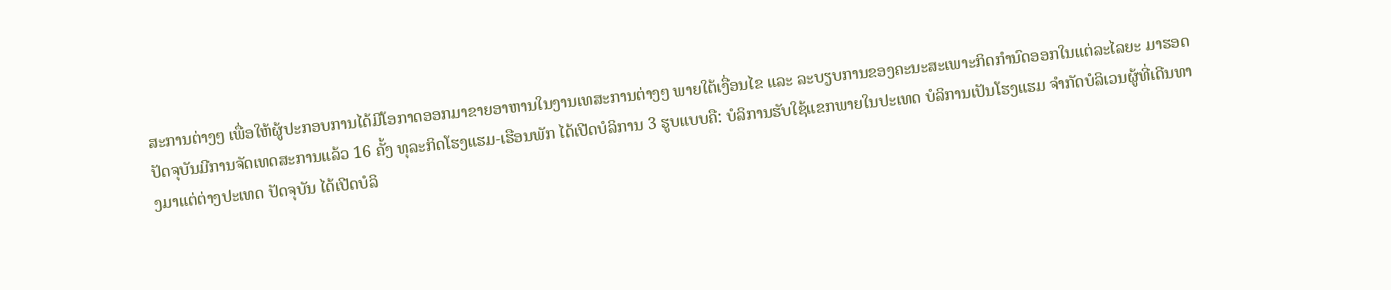ສະການຕ່າງໆ ເພື່ອໃຫ້ຜູ້ປະກອບການໄດ້ມີໂອກາດອອກມາຂາຍອາຫານໃນງານເທສະການຕ່າງໆ ພາຍໃຕ້ເງື່ອນໄຂ ແລະ ລະບຽບການຂອງຄະນະສະເພາະກິດກຳນົດອອກໃນແຕ່ລະໄລຍະ ມາຮອດປັດຈຸບັນມີການຈັດເທດສະການແລ້ວ 16 ຄັ້ງ ທຸລະກິດໂຮງແຮມ-ເຮືອນພັກ ໄດ້ເປີດບໍລິການ 3 ຮູບແບບຄື: ບໍລິການຮັບໃຊ້ແຂກພາຍໃນປະເທດ ບໍລິການເປັນໂຮງແຮມ ຈຳກັດບໍລິເວນຜູ້ທີ່ເດີນທາງມາແຕ່ຕ່າງປະເທດ ປັດຈຸບັນ ໄດ້ເປີດບໍລິ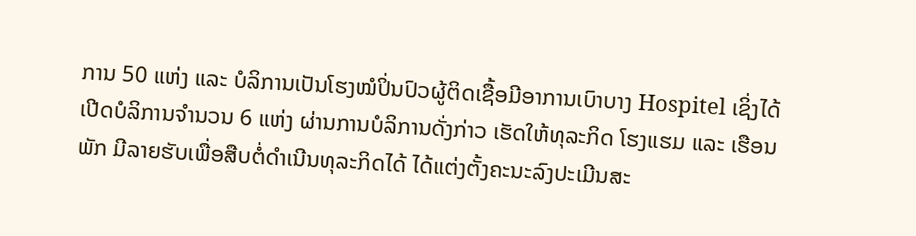ການ 50 ແຫ່ງ ແລະ ບໍລິການເປັນໂຮງໝໍປິ່ນປົວຜູ້ຕິດເຊື້ອມີອາການເບົາບາງ Hospitel ເຊິ່ງໄດ້ເປີດບໍລິການຈຳນວນ 6 ແຫ່ງ ຜ່ານການບໍລິການດັ່ງກ່າວ ເຮັດໃຫ້ທຸລະກິດ ໂຮງແຮມ ແລະ ເຮືອນພັກ ມີລາຍຮັບເພື່ອສືບຕໍ່ດຳເນີນທຸລະກິດໄດ້ ໄດ້ແຕ່ງຕັ້ງຄະນະລົງປະເມີນສະ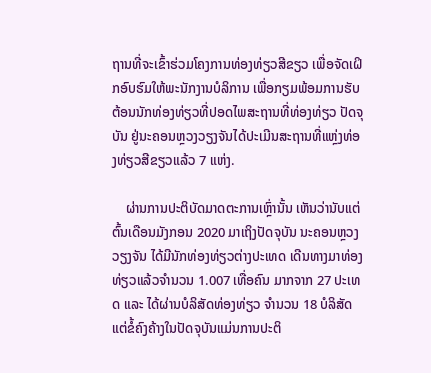ຖານທີ່ຈະເຂົ້າຮ່ວມໂຄງການທ່ອງທ່ຽວສີຂຽວ ເພື່ອຈັດເຝິກອົບຮົມໃຫ້ພະນັກງານບໍລິການ ເພື່ອກຽມພ້ອມການຮັບຕ້ອນນັກທ່ອງທ່ຽວທີ່ປອດໄພສະຖານທີ່ທ່ອງທ່ຽວ ປັດຈຸບັນ ຢູ່ນະຄອນຫຼວງວຽງຈັນໄດ້ປະເມີນສະຖານທີ່ແຫຼ່ງທ່ອງທ່ຽວສີຂຽວແລ້ວ 7 ແຫ່ງ.

    ຜ່ານການປະຕິບັດມາດຕະການເຫຼົ່ານັ້ນ ເຫັນວ່ານັບແຕ່ຕົ້ນເດືອນມັງກອນ 2020 ມາເຖິງປັດຈຸບັນ ນະຄອນຫຼວງວຽງຈັນ ໄດ້ມີນັກທ່ອງທ່ຽວຕ່າງປະເທດ ເດີນທາງມາທ່ອງທ່ຽວແລ້ວຈຳນວນ 1.007 ເທື່ອຄົນ ມາກຈາກ 27 ປະເທດ ແລະ ໄດ້ຜ່ານບໍລິສັດທ່ອງທ່ຽວ ຈໍານວນ 18 ບໍລິສັດ ແຕ່ຂໍ້ຄົງຄ້າງໃນປັດຈຸບັນແມ່ນການປະຕິ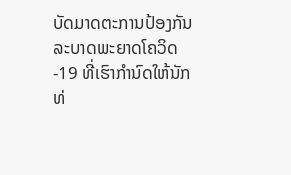ບັດມາດຕະການປ້ອງກັນລະບາດພະຍາດໂຄວິດ-19 ທີ່ເຮົາກໍານົດໃຫ້ນັກທ່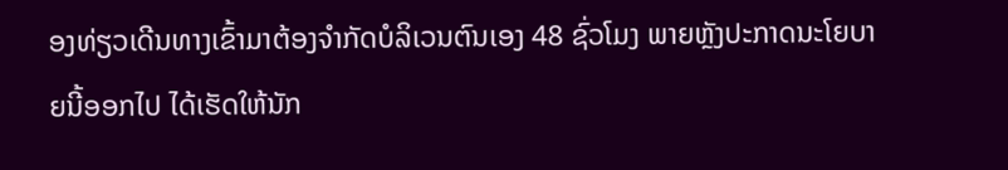ອງທ່ຽວເດີນທາງເຂົ້າມາຕ້ອງຈໍາກັດບໍລິເວນຕົນເອງ 48 ຊົ່ວໂມງ ພາຍຫຼັງປະກາດນະໂຍບາຍນີ້ອອກໄປ ໄດ້ເຮັດໃຫ້ນັກ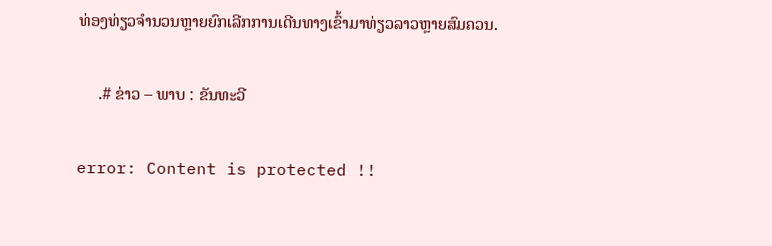ທ່ອງທ່ຽວຈໍານວນຫຼາຍຍົກເລີກການເດີນທາງເຂົ້າມາທ່ຽວລາວຫຼາຍສົມຄວນ.

     .# ຂ່າວ – ພາບ : ຂັນທະວີ

error: Content is protected !!